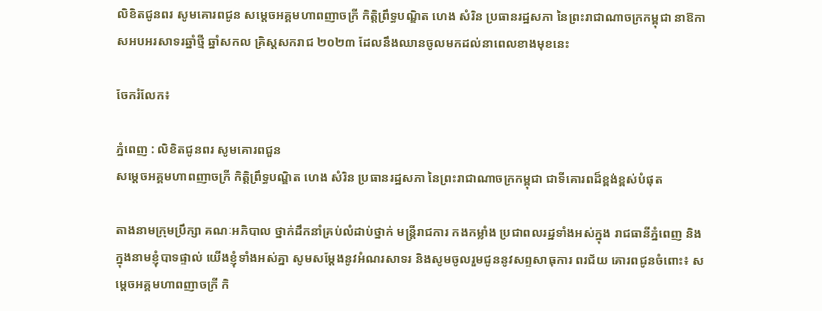លិខិតជូនពរ សូមគោរពជូន សម្ដេចអគ្គមហាពញាចក្រី កិត្តិព្រឹទ្ធបណ្ឌិត ហេង សំរិន ប្រធានរដ្ឋសភា នៃព្រះរាជាណាចក្រកម្ពុជា នាឱកាសអបអរសាទរឆ្នាំថ្មី ឆ្នាំសកល គ្រិស្តសករាជ ២០២៣ ដែលនឹងឈានចូលមកដល់នាពេលខាងមុខនេះ

ចែករំលែក៖

ភ្នំពេញ : លិខិតជូនពរ សូមគោរពជួន
សម្ដេចអគ្គមហាពញាចក្រី កិត្តិព្រឹទ្ធបណ្ឌិត ហេង សំរិន ប្រធានរដ្ឋសភា នៃព្រះរាជាណាចក្រកម្ពុជា ជាទីគោរពដ៏ខ្ពង់ខ្ពស់បំផុត

តាងនាមក្រុមប្រឹក្សា គណៈអភិបាល ថ្នាក់ដឹកនាំគ្រប់លំដាប់ថ្នាក់ មន្ត្រីរាជការ កងកម្លាំង ប្រជាពលរដ្ឋទាំងអស់ក្នុង រាជធានីភ្នំពេញ និងក្នុងនាមខ្ញុំបាទផ្ទាល់ យើងខ្ញុំទាំងអស់គ្នា សូមសម្ដែងនូវអំណរសាទរ និងសូមចូលរួមជូននូវសព្ទសាធុការ ពរជ័យ គោរពជូនចំពោះ៖ សម្ដេចអគ្គមហាពញាចក្រី កិ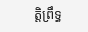ត្តិព្រឹទ្ធ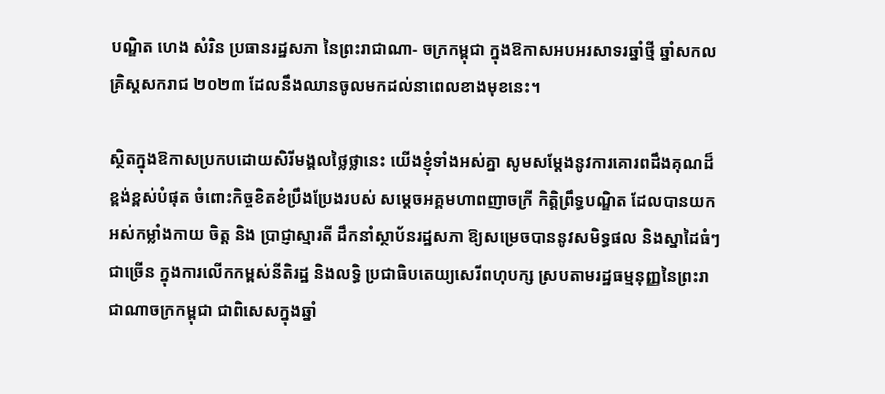បណ្ឌិត ហេង សំរិន ប្រធានរដ្ឋសភា នៃព្រះរាជាណា- ចក្រកម្ពុជា ក្នុងឱកាសអបអរសាទរឆ្នាំថ្មី ឆ្នាំសកល គ្រិស្តសករាជ ២០២៣ ដែលនឹងឈានចូលមកដល់នាពេលខាងមុខនេះ។

ស្ថិតក្នុងឱកាសប្រកបដោយសិរីមង្គលថ្លៃថ្លានេះ យើងខ្ញុំទាំងអស់គ្នា សូមសម្តែងនូវការគោរពដឹងគុណដ៏ខ្ពង់ខ្ពស់បំផុត ចំពោះកិច្ចខិតខំប្រឹងប្រែងរបស់ សម្ដេចអគ្គមហាពញាចក្រី កិត្តិព្រឹទ្ធបណ្ឌិត ដែលបានយកអស់កម្លាំងកាយ ចិត្ត និង ប្រាជ្ញាស្មារតី ដឹកនាំស្ថាប័នរដ្ឋសភា ឱ្យសម្រេចបាននូវសមិទ្ធផល និងស្នាដៃធំៗជាច្រើន ក្នុងការលើកកម្ពស់នីតិរដ្ឋ និងលទ្ធិ ប្រជាធិបតេយ្យសេរីពហុបក្ស ស្របតាមរដ្ឋធម្មនុញ្ញនៃព្រះរាជាណាចក្រកម្ពុជា ជាពិសេសក្នុងឆ្នាំ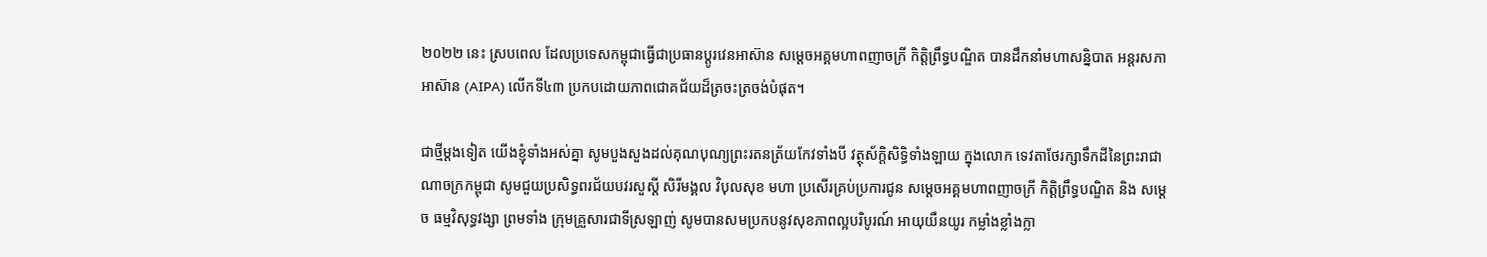២០២២ នេះ ស្របពេល ដែលប្រទេសកម្ពុជាធ្វើជាប្រធានប្តូរវេនអាស៊ាន សម្ដេចអគ្គមហាពញាចក្រី កិត្តិព្រឹទ្ធបណ្ឌិត បានដឹកនាំមហាសន្និបាត អន្តរសភាអាស៊ាន (AIPA) លើកទី៤៣ ប្រកបដោយភាពជោគជ័យដ៏ត្រចះត្រចង់បំផុត។

ជាថ្មីម្តងទៀត យើងខ្ញុំទាំងអស់គ្នា សូមបួងសួងដល់គុណបុណ្យព្រះរតនត្រ័យកែវទាំងបី វត្ថុស័ក្តិសិទ្ធិទាំងឡាយ ក្នុងលោក ទេវតាថែរក្សាទឹកដីនៃព្រះរាជាណាចក្រកម្ពុជា សូមជួយប្រសិទ្ធពរជ័យបវរសួស្តី សិរីមង្គល វិបុលសុខ មហា ប្រសើរគ្រប់ប្រការជូន សម្តេចអគ្គមហាពញាចក្រី កិត្តិព្រឹទ្ធបណ្ឌិត និង សម្តេច ធម្មវិសុទ្ធវង្សា ព្រមទាំង ក្រុមគ្រួសារជាទីស្រឡាញ់ សូមបានសមប្រកបនូវសុខភាពល្អបរិបូរណ៍ អាយុយឺនយូរ កម្លាំងខ្លាំងក្លា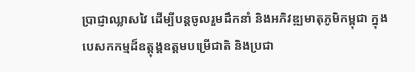ប្រាជ្ញាឈ្លាសវៃ ដើម្បីបន្តចូលរួមដឹកនាំ និងអភិវឌ្ឍមាតុភូមិកម្ពុជា ក្នុងបេសកកម្មដ៏ឧត្តុង្គឧត្តមបម្រើជាតិ និងប្រជា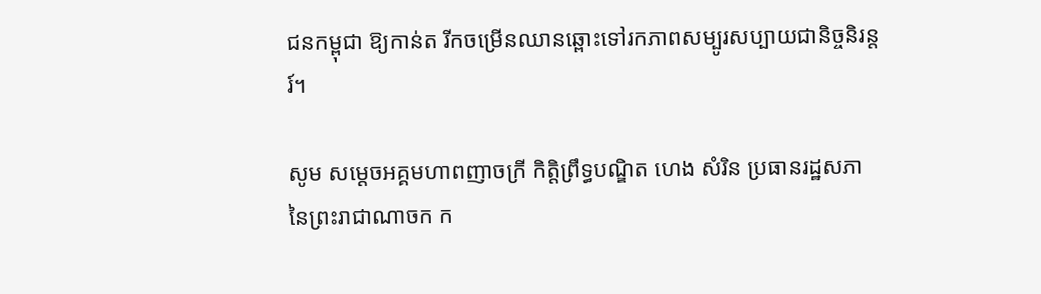ជនកម្ពុជា ឱ្យកាន់ត រីកចម្រើនឈានឆ្ពោះទៅរកភាពសម្បូរសប្បាយជានិច្ចនិរន្តរ៍។

សូម សម្ដេចអគ្គមហាពញាចក្រី កិត្តិព្រឹទ្ធបណ្ឌិត ហេង សំរិន ប្រធានរដ្ឋសភា នៃព្រះរាជាណាចក ក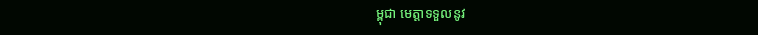ម្ពុជា មេត្តាទទួលនូវ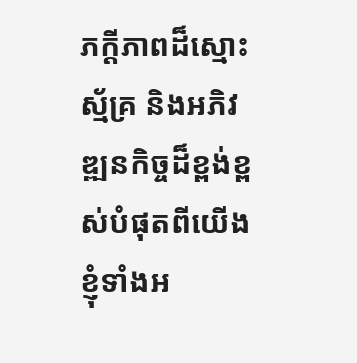ភក្ដីភាពដ៏ស្មោះស្ម័គ្រ និងអភិវឌ្ឍនកិច្ចដ៏ខ្ពង់ខ្ពស់បំផុតពីយើងខ្ញុំទាំងអ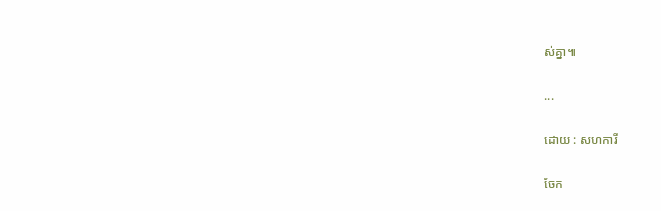ស់គ្នា៕

...

ដោយ : សហការី

ចែក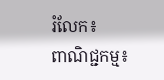រំលែក៖
ពាណិជ្ជកម្ម៖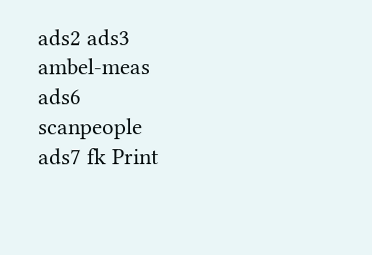ads2 ads3 ambel-meas ads6 scanpeople ads7 fk Print